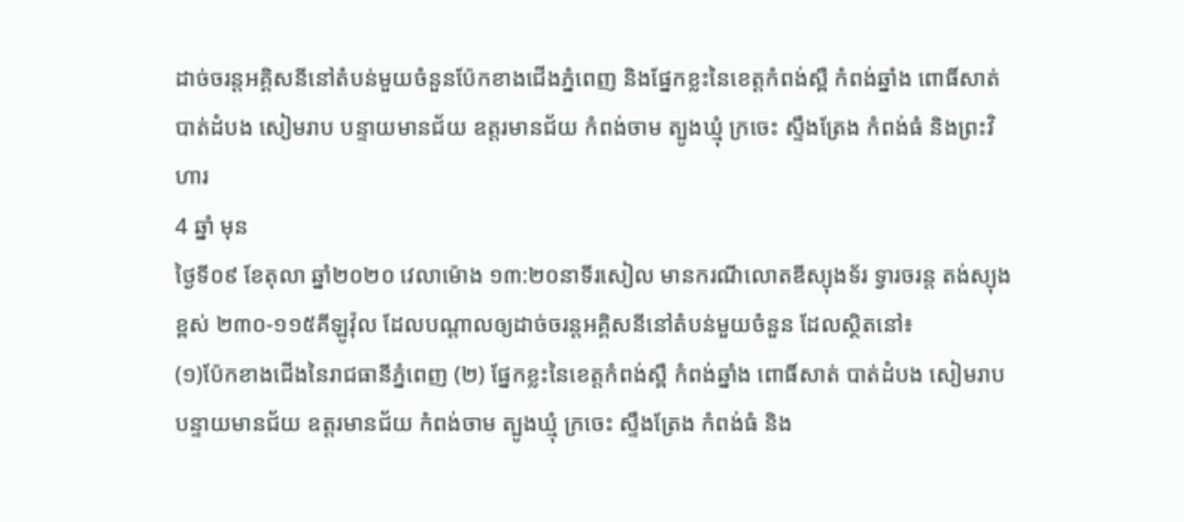ដាច់ចរន្តអគ្គិសនីនៅតំបន់មួយចំនួនប៉ែកខាងជើងភ្នំពេញ និងផ្នែកខ្លះនៃខេត្តកំពង់ស្ពឺ កំពង់ឆ្នាំង ពោធិ៍សាត់ បាត់ដំបង សៀមរាប បន្ទាយមានជ័យ ឧត្តរមានជ័យ កំពង់ចាម ត្បូងឃ្មុំ ក្រចេះ ស្ទឹងត្រែង កំពង់ធំ និងព្រះវិហារ
4 ឆ្នាំ មុន
ថ្ងៃទី០៩ ខែតុលា ឆ្នាំ២០២០ វេលាម៉ោង ១៣:២០នាទីរសៀល មានករណីលោតឌីស្យុងទ័រ ទ្វារចរន្ត តង់ស្យុងខ្ពស់ ២៣០-១១៥គីឡូវ៉ុល ដែលបណ្តាលឲ្យដាច់ចរន្តអគ្គិសនីនៅតំបន់មួយចំនួន ដែលស្ថិតនៅ៖
(១)ប៉ែកខាងជើងនៃរាជធានីភ្នំពេញ (២) ផ្នែកខ្លះនៃខេត្តកំពង់ស្ពឺ កំពង់ឆ្នាំង ពោធិ៍សាត់ បាត់ដំបង សៀមរាប បន្ទាយមានជ័យ ឧត្តរមានជ័យ កំពង់ចាម ត្បូងឃ្មុំ ក្រចេះ ស្ទឹងត្រែង កំពង់ធំ និង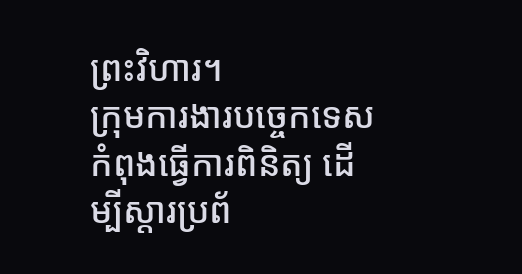ព្រះវិហារ។
ក្រុមការងារបច្ចេកទេសកំពុងធ្វើការពិនិត្យ ដើម្បីស្ដារប្រព័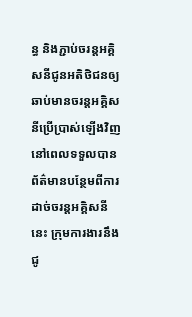ន្ធ និងភ្ជាប់ចរន្តអគ្គិសនីជូនអតិថិជនឲ្យឆាប់មានចរន្តអគ្គិសនីប្រើប្រាស់ឡើងវិញ នៅពេលទទួលបានព័ត៌មានបន្ថែមពីការដាច់ចរន្តអគ្គិសនីនេះ ក្រុមការងារនឹងជូ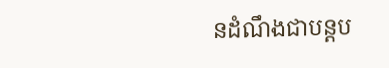នដំណឹងជាបន្តប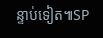ន្ទាប់ទៀត៕SP